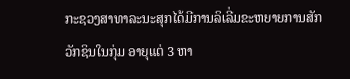ກະຊວງສາທາລະນະສຸກໄດ້ມີການລິເລີ່ມຂະຫຍາຍການສັກວັກຊິນໃນກຸ່ມ ອາຍຸແຕ່ 3 ຫາ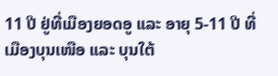11 ປີ ຢູ່ທີ່ເມືອງຍອດອູ ແລະ ອາຍຸ 5-11 ປີ ທີ່ເມືອງບຸນເໜືອ ແລະ ບຸນໃຕ້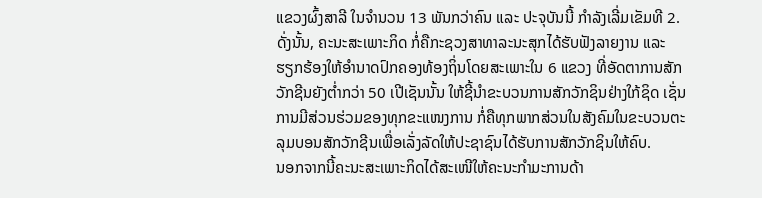ແຂວງຜົ້ງສາລີ ໃນຈໍານວນ 13 ພັນກວ່າຄົນ ແລະ ປະຈຸບັນນີ້ ກໍາລັງເລີ່ມເຂັມທີ 2. ດັ່ງນັ້ນ, ຄະນະສະເພາະກິດ ກໍ່ຄືກະຊວງສາທາລະນະສຸກໄດ້ຮັບຟັງລາຍງານ ແລະ ຮຽກຮ້ອງໃຫ້ອໍານາດປົກຄອງທ້ອງຖິ່ນໂດຍສະເພາະໃນ 6 ແຂວງ ທີ່ອັດຕາການສັກວັກຊີນຍັງຕໍ່າກວ່າ 50 ເປີເຊັນນັ້ນ ໃຫ້ຊີ້ນໍາຂະບວນການສັກວັກຊິນຢ່າງໃກ້ຊິດ ເຊັ່ນການມີສ່ວນຮ່ວມຂອງທຸກຂະແໜງການ ກໍ່ຄືທຸກພາກສ່ວນໃນສັງຄົມໃນຂະບວນຕະລຸມບອນສັກວັກຊີນເພື່ອເລັ່ງລັດໃຫ້ປະຊາຊົນໄດ້ຮັບການສັກວັກຊິນໃຫ້ຄົບ.
ນອກຈາກນີ້ຄະນະສະເພາະກິດໄດ້ສະເໜີໃຫ້ຄະນະກໍາມະການດ້າ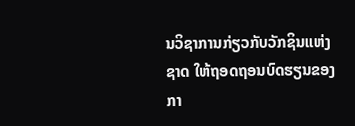ນວິຊາການກ່ຽວກັບວັກຊິນແຫ່ງຊາດ ໃຫ້ຖອດຖອນບົດຮຽນຂອງກາ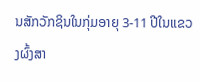ນສັກວັກຊິນໃນກຸ່ມອາຍຸ 3-11 ປີໃນແຂວງຜົ້ງສາ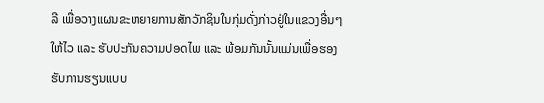ລີ ເພື່ອວາງແຜນຂະຫຍາຍການສັກວັກຊິນໃນກຸ່ມດັ່ງກ່າວຢູ່ໃນແຂວງອື່ນໆໃຫ້ໄວ ແລະ ຮັບປະກັນຄວາມປອດໄພ ແລະ ພ້ອມກັນນັ້ນແມ່ນເພື່ອຮອງຮັບການຮຽນແບບ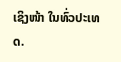ເຊິງໜ້າ ໃນທົ່ວປະເທດ.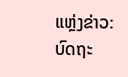ແຫຼ່ງຂ່າວ: ບົດຖະ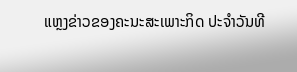ແຫຼງຂ່າວຂອງຄະນະສະເພາະກິດ ປະຈໍາວັນທີ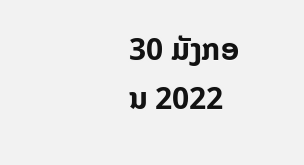30 ມັງກອນ 2022